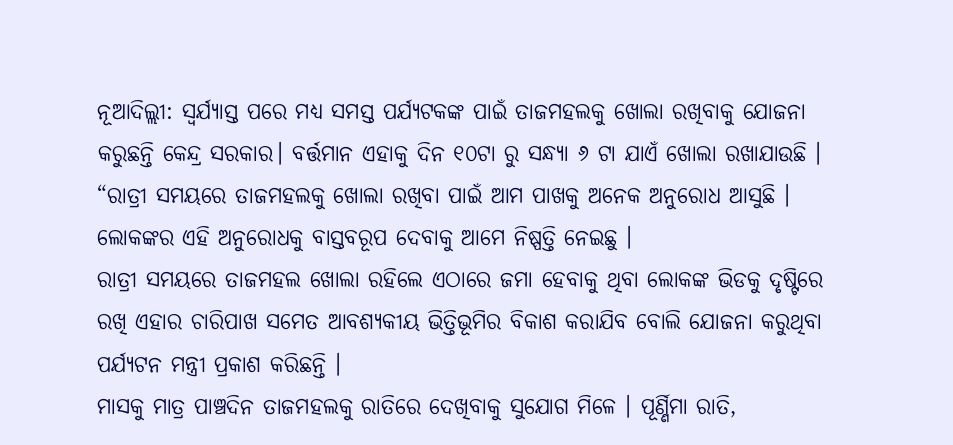ନୂଆଦିଲ୍ଲୀ: ସ୍ଵର୍ଯ୍ୟାସ୍ତ ପରେ ମଧ୍ୟ ସମସ୍ତ ପର୍ଯ୍ୟଟକଙ୍କ ପାଇଁ ତାଜମହଲକୁ ଖୋଲା ରଖିବାକୁ ଯୋଜନା କରୁଛନ୍ତି କେନ୍ଦ୍ର ସରକାର। ବର୍ତ୍ତମାନ ଏହାକୁ ଦିନ ୧୦ଟା ରୁ ସନ୍ଧ୍ୟା ୬ ଟା ଯାଏଁ ଖୋଲା ରଖାଯାଉଛି ।
“ରାତ୍ରୀ ସମୟରେ ତାଜମହଲକୁ ଖୋଲା ରଖିବା ପାଇଁ ଆମ ପାଖକୁ ଅନେକ ଅନୁରୋଧ ଆସୁଛି । ଲୋକଙ୍କର ଏହି ଅନୁରୋଧକୁ ବାସ୍ତବରୂପ ଦେବାକୁ ଆମେ ନିଷ୍ପତ୍ତି ନେଇଛୁ ।
ରାତ୍ରୀ ସମୟରେ ତାଜମହଲ ଖୋଲା ରହିଲେ ଏଠାରେ ଜମା ହେବାକୁ ଥିବା ଲୋକଙ୍କ ଭିଡକୁ ଦୃଷ୍ଟିରେ ରଖି ଏହାର ଚାରିପାଖ ସମେତ ଆବଶ୍ୟକୀୟ ଭିତ୍ତିଭୂମିର ବିକାଶ କରାଯିବ ବୋଲି ଯୋଜନା କରୁଥିବା ପର୍ଯ୍ୟଟନ ମନ୍ତ୍ରୀ ପ୍ରକାଶ କରିଛନ୍ତି ।
ମାସକୁ ମାତ୍ର ପାଞ୍ଚଦିନ ତାଜମହଲକୁ ରାତିରେ ଦେଖିବାକୁ ସୁଯୋଗ ମିଳେ । ପୂର୍ଣ୍ଣିମା ରାତି,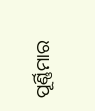ପୂର୍ଣ୍ଣିମାର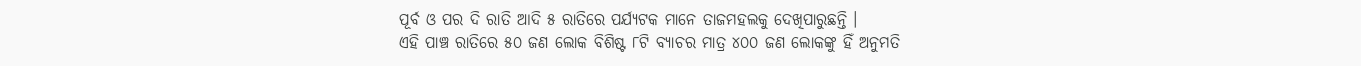ପୂର୍ବ ଓ ପର ଦି ରାତି ଆଦି ୫ ରାତିରେ ପର୍ଯ୍ୟଟକ ମାନେ ତାଜମହଲକୁ ଦେଖିପାରୁଛନ୍ତି ।
ଏହି ପାଞ୍ଚ ରାତିରେ ୫୦ ଜଣ ଲୋକ ବିଶିଷ୍ଟ ୮ଟି ବ୍ୟାଚର ମାତ୍ର ୪୦୦ ଜଣ ଲୋକଙ୍କୁ ହିଁ ଅନୁମତି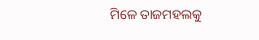ମିଳେ ତାଜମହଲକୁ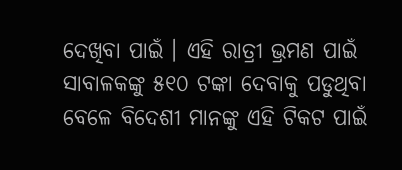ଦେଖିବା ପାଇଁ । ଏହି ରାତ୍ରୀ ଭ୍ରମଣ ପାଇଁ ସାବାଳକଙ୍କୁ ୫୧୦ ଟଙ୍କା ଦେବାକୁ ପଡୁଥିବା ବେଳେ ବିଦେଶୀ ମାନଙ୍କୁ ଏହି ଟିକଟ ପାଇଁ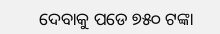ଦେବାକୁ ପଡେ ୭୫୦ ଟଙ୍କା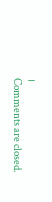।
Comments are closed.